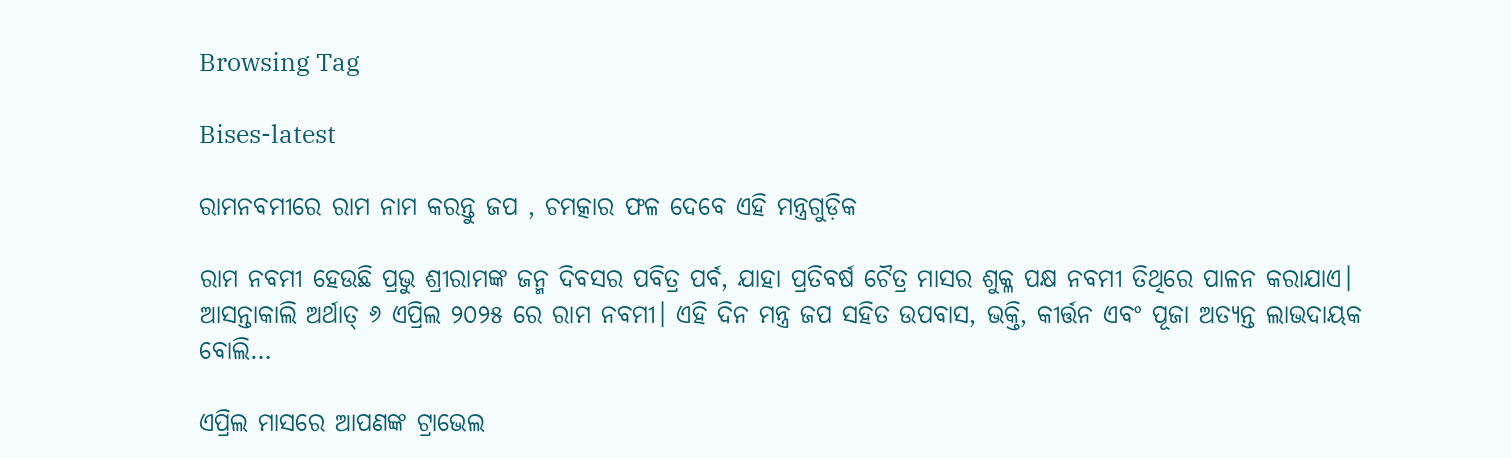Browsing Tag

Bises-latest

ରାମନବମୀରେ ରାମ ନାମ କରନ୍ତୁ ଜପ , ଚମତ୍କାର ଫଳ ଦେବେ ଏହି ମନ୍ତ୍ରଗୁଡ଼ିକ

ରାମ ନବମୀ ହେଉଛି ପ୍ରଭୁ ଶ୍ରୀରାମଙ୍କ ଜନ୍ମ ଦିବସର ପବିତ୍ର ପର୍ବ, ଯାହା ପ୍ରତିବର୍ଷ ଚୈତ୍ର ମାସର ଶୁକ୍ଳ ପକ୍ଷ ନବମୀ ତିଥିରେ ପାଳନ କରାଯାଏ। ଆସନ୍ତାକାଲି ଅର୍ଥାତ୍ ୬ ଏପ୍ରିଲ ୨୦୨୫ ରେ ରାମ ନବମୀ। ଏହି ଦିନ ମନ୍ତ୍ର ଜପ ସହିତ ଉପବାସ, ଭକ୍ତି, କୀର୍ତ୍ତନ ଏବଂ ପୂଜା ଅତ୍ୟନ୍ତ ଲାଭଦାୟକ ବୋଲି…

ଏପ୍ରିଲ ମାସରେ ଆପଣଙ୍କ ଟ୍ରାଭେଲ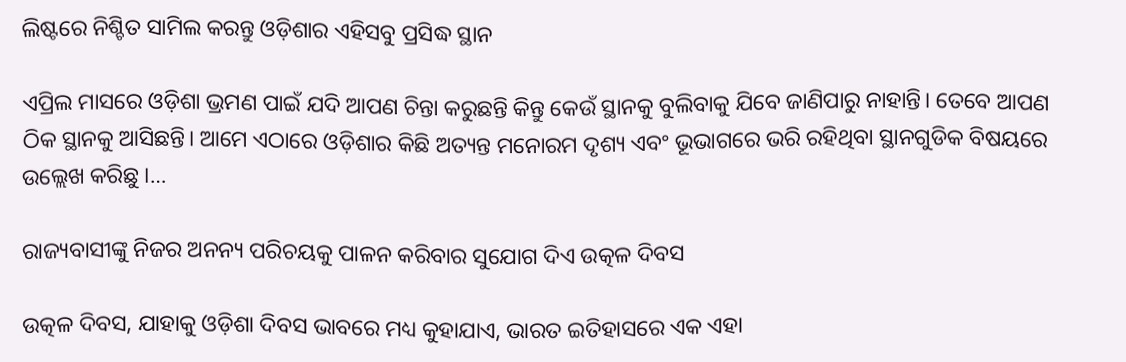ଲିଷ୍ଟରେ ନିଶ୍ଚିତ ସାମିଲ କରନ୍ତୁ ଓଡ଼ିଶାର ଏହିସବୁ ପ୍ରସିଦ୍ଧ ସ୍ଥାନ

ଏପ୍ରିଲ ମାସରେ ଓଡ଼ିଶା ଭ୍ରମଣ ପାଇଁ ଯଦି ଆପଣ ଚିନ୍ତା କରୁଛନ୍ତି କିନ୍ତୁ କେଉଁ ସ୍ଥାନକୁ ବୁଲିବାକୁ ଯିବେ ଜାଣିପାରୁ ନାହାନ୍ତି। ତେବେ ଆପଣ ଠିକ ସ୍ଥାନକୁ ଆସିଛନ୍ତି। ଆମେ ଏଠାରେ ଓଡ଼ିଶାର କିଛି ଅତ୍ୟନ୍ତ ମନୋରମ ଦୃଶ୍ୟ ଏବଂ ଭୂଭାଗରେ ଭରି ରହିଥିବା ସ୍ଥାନଗୁଡିକ ବିଷୟରେ ଉଲ୍ଲେଖ କରିଛୁ ।…

ରାଜ୍ୟବାସୀଙ୍କୁ ନିଜର ଅନନ୍ୟ ପରିଚୟକୁ ପାଳନ କରିବାର ସୁଯୋଗ ଦିଏ ଉତ୍କଳ ଦିବସ

ଉତ୍କଳ ଦିବସ, ଯାହାକୁ ଓଡ଼ିଶା ଦିବସ ଭାବରେ ମଧ୍ୟ କୁହାଯାଏ, ଭାରତ ଇତିହାସରେ ଏକ ଏହା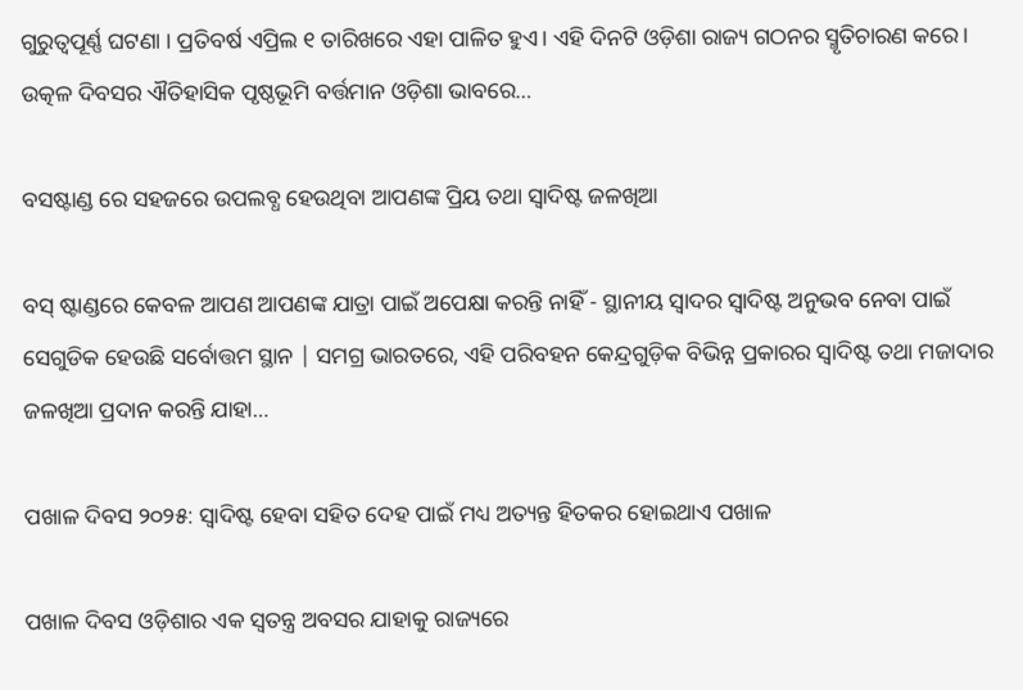ଗୁରୁତ୍ୱପୂର୍ଣ୍ଣ ଘଟଣା । ପ୍ରତିବର୍ଷ ଏପ୍ରିଲ ୧ ତାରିଖରେ ଏହା ପାଳିତ ହୁଏ। ଏହି ଦିନଟି ଓଡ଼ିଶା ରାଜ୍ୟ ଗଠନର ସ୍ମୃତିଚାରଣ କରେ। ଉତ୍କଳ ଦିବସର ଐତିହାସିକ ପୃଷ୍ଠଭୂମି ବର୍ତ୍ତମାନ ଓଡ଼ିଶା ଭାବରେ…

ବସଷ୍ଟାଣ୍ଡ ରେ ସହଜରେ ଉପଲବ୍ଧ ହେଉଥିବା ଆପଣଙ୍କ ପ୍ରିୟ ତଥା ସ୍ବାଦିଷ୍ଟ ଜଳଖିଆ

ବସ୍ ଷ୍ଟାଣ୍ଡରେ କେବଳ ଆପଣ ଆପଣଙ୍କ ଯାତ୍ରା ପାଇଁ ଅପେକ୍ଷା କରନ୍ତି ନାହିଁ - ସ୍ଥାନୀୟ ସ୍ୱାଦର ସ୍ବାଦିଷ୍ଟ ଅନୁଭବ ନେବା ପାଇଁ ସେଗୁଡିକ ହେଉଛି ସର୍ବୋତ୍ତମ ସ୍ଥାନ | ସମଗ୍ର ଭାରତରେ, ଏହି ପରିବହନ କେନ୍ଦ୍ରଗୁଡ଼ିକ ବିଭିନ୍ନ ପ୍ରକାରର ସ୍ବାଦିଷ୍ଟ ତଥା ମଜାଦାର ଜଳଖିଆ ପ୍ରଦାନ କରନ୍ତି ଯାହା…

ପଖାଳ ଦିବସ ୨୦୨୫: ସ୍ବାଦିଷ୍ଟ ହେବା ସହିତ ଦେହ ପାଇଁ ମଧ୍ୟ ଅତ୍ୟନ୍ତ ହିତକର ହୋଇଥାଏ ପଖାଳ

ପଖାଳ ଦିବସ ଓଡ଼ିଶାର ଏକ ସ୍ବତନ୍ତ୍ର ଅବସର ଯାହାକୁ ରାଜ୍ୟରେ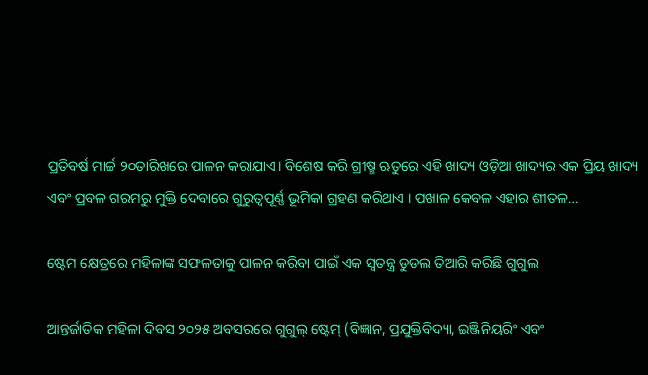ପ୍ରତିବର୍ଷ ମାର୍ଚ୍ଚ ୨୦ତାରିଖରେ ପାଳନ କରାଯାଏ। ବିଶେଷ କରି ଗ୍ରୀଷ୍ମ ଋତୁରେ ଏହି ଖାଦ୍ୟ ଓଡ଼ିଆ ଖାଦ୍ୟର ଏକ ପ୍ରିୟ ଖାଦ୍ୟ ଏବଂ ପ୍ରବଳ ଗରମରୁ ମୁକ୍ତି ଦେବାରେ ଗୁରୁତ୍ୱପୂର୍ଣ୍ଣ ଭୂମିକା ଗ୍ରହଣ କରିଥାଏ । ପଖାଳ କେବଳ ଏହାର ଶୀତଳ…

ଷ୍ଟେମ କ୍ଷେତ୍ରରେ ମହିଳାଙ୍କ ସଫଳତାକୁ ପାଳନ କରିବା ପାଇଁ ଏକ ସ୍ୱତନ୍ତ୍ର ଡୁଡଲ ତିଆରି କରିଛି ଗୁଗୁଲ

ଆନ୍ତର୍ଜାତିକ ମହିଳା ଦିବସ ୨୦୨୫ ଅବସରରେ ଗୁଗୁଲ୍ ଷ୍ଟେମ୍ (ବିଜ୍ଞାନ, ପ୍ରଯୁକ୍ତିବିଦ୍ୟା, ଇଞ୍ଜିନିୟରିଂ ଏବଂ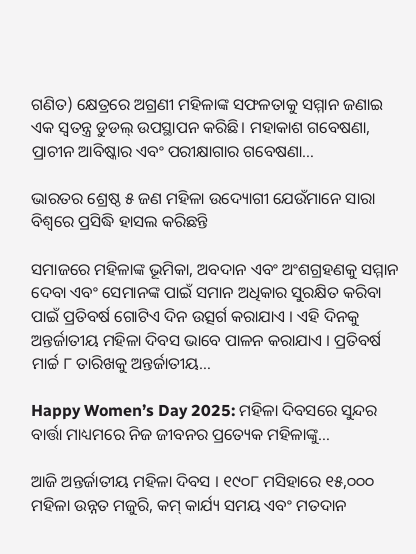ଗଣିତ) କ୍ଷେତ୍ରରେ ଅଗ୍ରଣୀ ମହିଳାଙ୍କ ସଫଳତାକୁ ସମ୍ମାନ ଜଣାଇ ଏକ ସ୍ୱତନ୍ତ୍ର ଡୁଡଲ୍ ଉପସ୍ଥାପନ କରିଛି। ମହାକାଶ ଗବେଷଣା, ପ୍ରାଚୀନ ଆବିଷ୍କାର ଏବଂ ପରୀକ୍ଷାଗାର ଗବେଷଣା…

ଭାରତର ଶ୍ରେଷ୍ଠ ୫ ଜଣ ମହିଳା ଉଦ୍ୟୋଗୀ ଯେଉଁମାନେ ସାରା ବିଶ୍ୱରେ ପ୍ରସିଦ୍ଧି ହାସଲ କରିଛନ୍ତି

ସମାଜରେ ମହିଳାଙ୍କ ଭୂମିକା, ଅବଦାନ ଏବଂ ଅଂଶଗ୍ରହଣକୁ ସମ୍ମାନ ଦେବା ଏବଂ ସେମାନଙ୍କ ପାଇଁ ସମାନ ଅଧିକାର ସୁରକ୍ଷିତ କରିବା ପାଇଁ ପ୍ରତିବର୍ଷ ଗୋଟିଏ ଦିନ ଉତ୍ସର୍ଗ କରାଯାଏ । ଏହି ଦିନକୁ ଅନ୍ତର୍ଜାତୀୟ ମହିଳା ଦିବସ ଭାବେ ପାଳନ କରାଯାଏ । ପ୍ରତିବର୍ଷ ମାର୍ଚ୍ଚ ୮ ତାରିଖକୁ ଅନ୍ତର୍ଜାତୀୟ…

Happy Women’s Day 2025: ମହିଳା ଦିବସରେ ସୁନ୍ଦର ବାର୍ତ୍ତା ମାଧ୍ୟମରେ ନିଜ ଜୀବନର ପ୍ରତ୍ୟେକ ମହିଳାଙ୍କୁ…

ଆଜି ଅନ୍ତର୍ଜାତୀୟ ମହିଳା ଦିବସ । ୧୯୦୮ ମସିହାରେ ୧୫,୦୦୦ ମହିଳା ଉନ୍ନତ ମଜୁରି, କମ୍ କାର୍ଯ୍ୟ ସମୟ ଏବଂ ମତଦାନ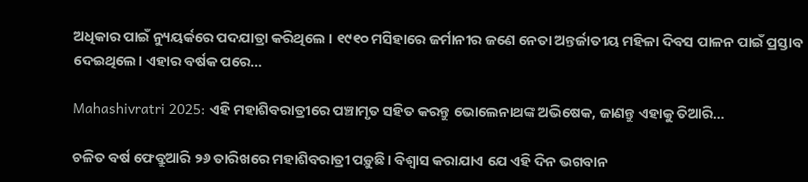ଅଧିକାର ପାଇଁ ନ୍ୟୁୟର୍କରେ ପଦଯାତ୍ରା କରିଥିଲେ । ୧୯୧୦ ମସିହାରେ ଜର୍ମାନୀର ଜଣେ ନେତା ଅନ୍ତର୍ଜାତୀୟ ମହିଳା ଦିବସ ପାଳନ ପାଇଁ ପ୍ରସ୍ତାବ ଦେଇଥିଲେ। ଏହାର ବର୍ଷକ ପରେ…

Mahashivratri 2025: ଏହି ମହାଶିବରାତ୍ରୀରେ ପଞ୍ଚାମୃତ ସହିତ କରନ୍ତୁ ଭୋଲେନାଥଙ୍କ ଅଭିଷେକ, ଜାଣନ୍ତୁ ଏହାକୁ ତିଆରି…

ଚଳିତ ବର୍ଷ ଫେବ୍ରୁଆରି ୨୬ ତାରିଖରେ ମହାଶିବରାତ୍ରୀ ପଡ଼ୁଛି। ବିଶ୍ୱାସ କରାଯାଏ ଯେ ଏହି ଦିନ ଭଗବାନ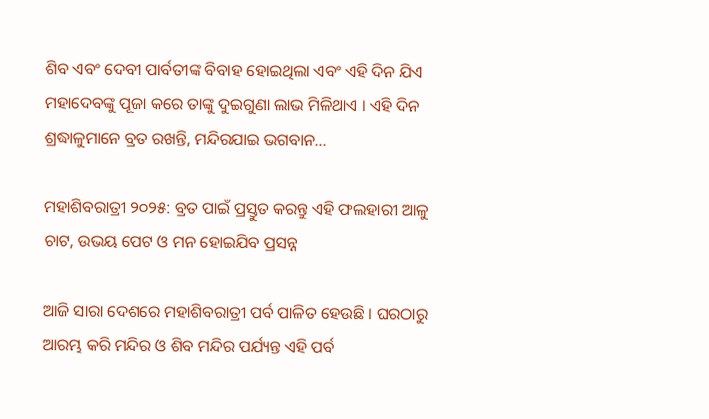ଶିବ ଏବଂ ଦେବୀ ପାର୍ବତୀଙ୍କ ବିବାହ ହୋଇଥିଲା ଏବଂ ଏହି ଦିନ ଯିଏ ମହାଦେବଙ୍କୁ ପୂଜା କରେ ତାଙ୍କୁ ଦୁଇଗୁଣା ଲାଭ ମିଳିଥାଏ । ଏହି ଦିନ ଶ୍ରଦ୍ଧାଳୁମାନେ ବ୍ରତ ରଖନ୍ତି, ମନ୍ଦିରଯାଇ ଭଗବାନ…

ମହାଶିବରାତ୍ରୀ ୨୦୨୫: ବ୍ରତ ପାଇଁ ପ୍ରସ୍ତୁତ କରନ୍ତୁ ଏହି ଫଲହାରୀ ଆଳୁ ଚାଟ, ଉଭୟ ପେଟ ଓ ମନ ହୋଇଯିବ ପ୍ରସନ୍ନ

ଆଜି ସାରା ଦେଶରେ ମହାଶିବରାତ୍ରୀ ପର୍ବ ପାଳିତ ହେଉଛି । ଘରଠାରୁ ଆରମ୍ଭ କରି ମନ୍ଦିର ଓ ଶିବ ମନ୍ଦିର ପର୍ଯ୍ୟନ୍ତ ଏହି ପର୍ବ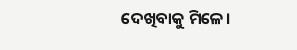ଦେଖିବାକୁ ମିଳେ।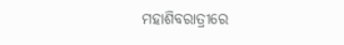ମହାଶିବରାତ୍ରୀରେ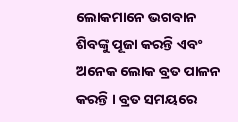ଲୋକମାନେ ଭଗବାନ ଶିବଙ୍କୁ ପୂଜା କରନ୍ତି ଏବଂ ଅନେକ ଲୋକ ବ୍ରତ ପାଳନ କରନ୍ତି । ବ୍ରତ ସମୟରେ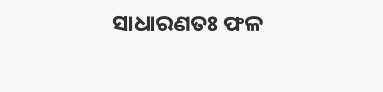ସାଧାରଣତଃ ଫଳ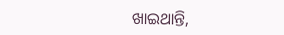ଖାଇଥାନ୍ତି,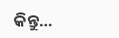କିନ୍ତୁ…